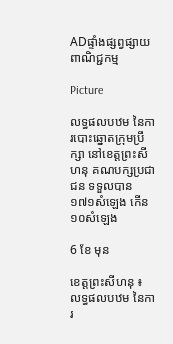ADផ្ទាំងផ្សព្វផ្សាយពាណិជ្ជកម្ម

Picture

លទ្ធផលបឋម នៃការបោះឆ្នោតក្រុមប្រឹក្សា នៅខេត្តព្រះសីហនុ គណបក្សប្រជាជន ទទួលបាន១៧១សំឡេង កើន១០សំឡេង

6 ខែ មុន

ខេត្តព្រះសីហនុ ៖ លទ្ធផលបឋម នៃការ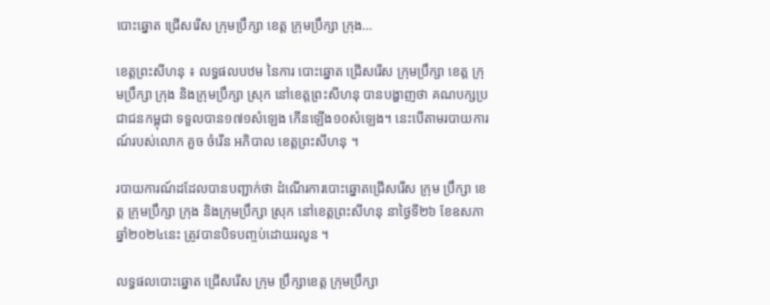បោះឆ្នោត ជ្រើសរើស ក្រុមប្រឹក្សា ខេត្ត ក្រុមប្រឹក្សា ក្រុង…

ខេត្តព្រះសីហនុ ៖ លទ្ធផលបឋម នៃការ បោះឆ្នោត ជ្រើសរើស ក្រុមប្រឹក្សា ខេត្ត ក្រុមប្រឹក្សា ក្រុង និងក្រុមប្រឹក្សា ស្រុក នៅខេត្តព្រះសីហនុ បានបង្ហាញថា គណបក្សប្រជាជនកម្ពុជា ទទួលបាន១៧១សំឡេង កើនឡើង១០សំឡេង។ នេះបើតាមរបាយការណ៍របស់លោក គួច ចំរើន អភិបាល ខេត្តព្រះសីហនុ ។

របាយការណ៍ដដែលបានបញ្ជាក់ថា ដំណើរការបោះឆ្នោតជ្រើសរើស ក្រុម ប្រឹក្សា ខេត្ត ក្រុមប្រឹក្សា ក្រុង និងក្រុមប្រឹក្សា ស្រុក នៅខេត្តព្រះសីហនុ នាថ្ងៃទី២៦ ខែឧសភា ឆ្នាំ២០២៤នេះ ត្រូវបានបិទបញ្ចប់ដោយរលូន ។

លទ្ធផលបោះឆ្នោត ជ្រើសរើស ក្រុម ប្រឹក្សាខេត្ត ក្រុមប្រឹក្សា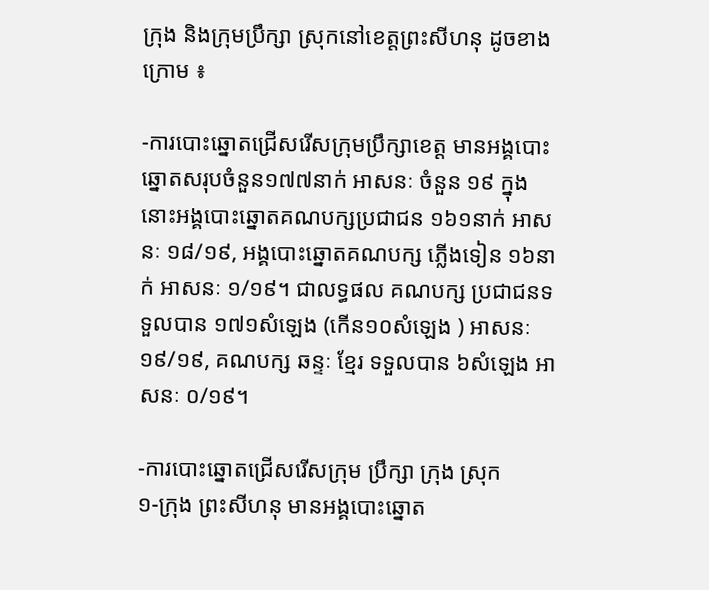ក្រុង និងក្រុមប្រឹក្សា ស្រុកនៅខេត្តព្រះសីហនុ ដូចខាងក្រោម ៖

-ការបោះឆ្នោតជ្រើសរើសក្រុមប្រឹក្សាខេត្ត មានអង្គបោះឆ្នោតសរុបចំនួន១៧៧នាក់ អាសនៈ ចំនួន ១៩ ក្នុងនោះអង្គបោះឆ្នោតគណបក្សប្រជាជន ១៦១នាក់ អាសនៈ ១៨/១៩, អង្គបោះឆ្នោតគណបក្ស ភ្លើងទៀន ១៦នាក់ អាសនៈ ១/១៩។ ជាលទ្ធផល គណបក្ស ប្រជាជនទទួលបាន ១៧១សំឡេង (កើន១០សំឡេង ) អាសនៈ ១៩/១៩, គណបក្ស ឆន្ទៈ ខ្មែរ ទទួលបាន ៦សំឡេង អាសនៈ ០/១៩។

-ការបោះឆ្នោតជ្រើសរើសក្រុម ប្រឹក្សា ក្រុង ស្រុក
១-ក្រុង ព្រះសីហនុ មានអង្គបោះឆ្នោត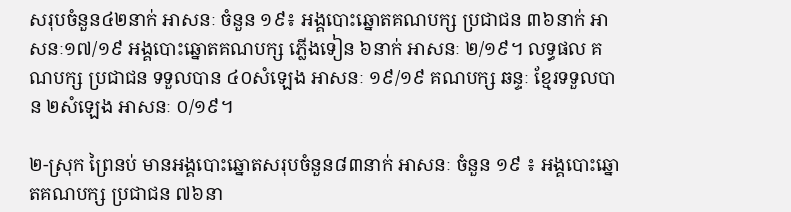សរុបចំនួន៤២នាក់ អាសនៈ ចំនួន ១៩៖ អង្គបោះឆ្នោតគណបក្ស ប្រជាជន ៣៦នាក់ អាសនៈ១៧/១៩ អង្គបោះឆ្នោតគណបក្ស ភ្លើងទៀន ៦នាក់ អាសនៈ ២/១៩។ លទ្ធផល គណបក្ស ប្រជាជន ទទួលបាន ៤០សំឡេង អាសនៈ ១៩/១៩ គណបក្ស ឆន្ទៈ ខ្មែរទទួលបាន ២សំឡេង អាសនៈ ០/១៩។

២-ស្រុក ព្រៃនប់ មានអង្គបោះឆ្នោតសរុបចំនួន៨៣នាក់ អាសនៈ ចំនួន ១៩ ៖ អង្គបោះឆ្នោតគណបក្ស ប្រជាជន ៧៦នា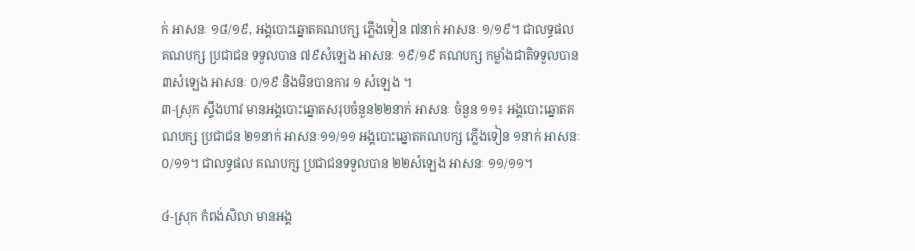ក់ អាសនៈ ១៨/១៩, អង្គបោះឆ្នោតគណបក្ស ភ្លើងទៀន ៧នាក់ អាសនៈ ១/១៩។ ជាលទ្ធផល គណបក្ស ប្រជាជន ទទួលបាន ៧៩សំឡេង អាសនៈ ១៩/១៩ គណបក្ស កម្លាំងជាតិទទួលបាន ៣សំឡេង អាសនៈ ០/១៩ និងមិនបានការ ១ សំឡេង ។
៣-ស្រុក ស្ទឹងហាវ មានអង្គបោះឆ្នោតសរុបចំនួន២២នាក់ អាសនៈ ចំនួន ១១៖ អង្គបោះឆ្នោតគណបក្ស ប្រជាជន ២១នាក់ អាសនៈ១១/១១ អង្គបោះឆ្នោតគណបក្ស ភ្លើងទៀន ១នាក់ អាសនៈ ០/១១។ ជាលទ្ធផល គណបក្ស ប្រជាជនទទួលបាន ២២សំឡេង អាសនៈ ១១/១១។

៤-ស្រុក កំពង់សិលា មានអង្គ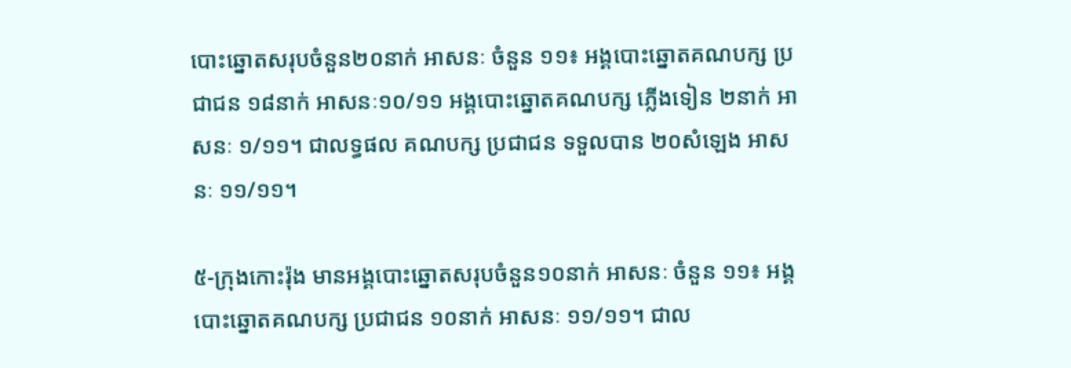បោះឆ្នោតសរុបចំនួន២០នាក់ អាសនៈ ចំនួន ១១៖ អង្គបោះឆ្នោតគណបក្ស ប្រជាជន ១៨នាក់ អាសនៈ១០/១១ អង្គបោះឆ្នោតគណបក្ស ភ្លើងទៀន ២នាក់ អាសនៈ ១/១១។ ជាលទ្ធផល គណបក្ស ប្រជាជន ទទួលបាន ២០សំឡេង អាសនៈ ១១/១១។

៥-ក្រុងកោះរ៉ុង មានអង្គបោះឆ្នោតសរុបចំនួន១០នាក់ អាសនៈ ចំនួន ១១៖ អង្គបោះឆ្នោតគណបក្ស ប្រជាជន ១០នាក់ អាសនៈ ១១/១១។ ជាល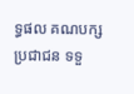ទ្ធផល គណបក្ស ប្រជាជន ទទួ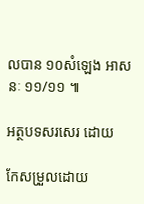លបាន ១០សំឡេង អាសនៈ ១១/១១ ៕

អត្ថបទសរសេរ ដោយ

កែសម្រួលដោយ